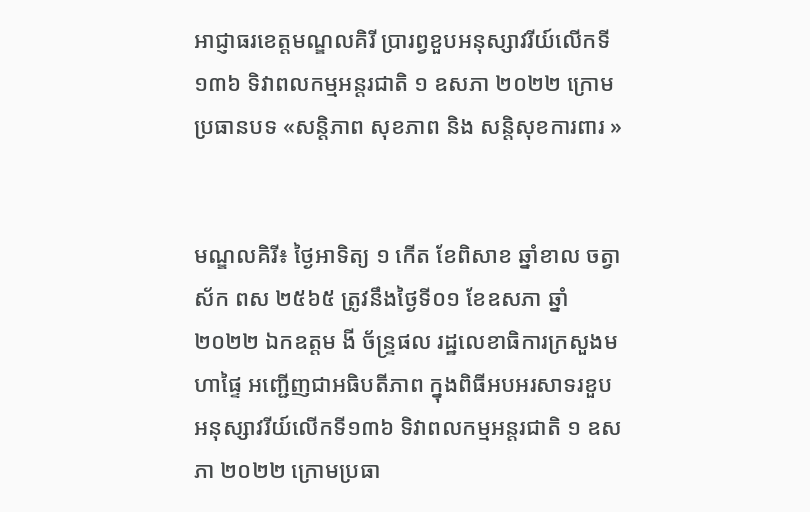អាជ្ញាធរខេត្តមណ្ឌលគិរី ប្រារព្វខួបអនុស្សាវរីយ៍លើកទី១៣៦ ទិវាពលកម្មអន្តរជាតិ ១ ឧសភា ២០២២ ក្រោមប្រធានបទ «សន្តិភាព សុខភាព និង សន្តិសុខការពារ »


មណ្ឌលគិរី៖ ថ្ងៃអាទិត្យ ១ កើត ខែពិសាខ ឆ្នាំខាល ចត្វាស័ក ពស ២៥៦៥ ត្រូវនឹងថ្ងៃទី០១ ខែឧសភា ឆ្នាំ២០២២ ឯកឧត្តម ងី ច័ន្ទ្រផល រដ្ឋលេខាធិការក្រសួងមហាផ្ទៃ អញ្ជើញជាអធិបតីភាព ក្នុងពិធីអបអរសាទរខួបអនុស្សាវរីយ៍លើកទី១៣៦ ទិវាពលកម្មអន្តរជាតិ ១ ឧសភា ២០២២ ក្រោមប្រធា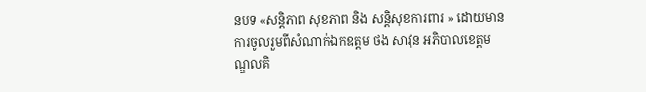នបទ «សន្តិភាព សុខភាព និង សន្តិសុខការពារ » ដោយមានការចូលរួមពីសំណាក់ឯកឧត្តម ថង សាវុន អភិបាលខេត្តមណ្ឌលគិ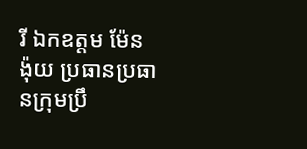រី ឯកឧត្តម ម៉ែន ង៉ុយ ប្រធានប្រធានក្រុមប្រឹ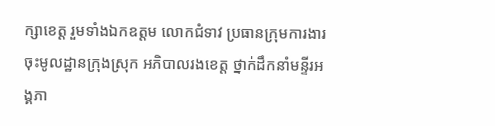ក្សាខេត្ត រួមទាំងឯកឧត្តម លោកជំទាវ ប្រធានក្រុមការងារចុះមូលដ្ឋានក្រុងស្រុក អភិបាលរងខេត្ត ថ្នាក់ដឹកនាំមន្ទីរអង្គភា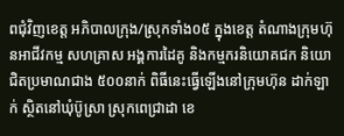ពជុំវិញខេត្ត អភិបាលក្រុង/ស្រុកទាំង០៥ ក្នុងខេត្ត តំណាងក្រុមហ៊ុនអាជីវកម្ម សហគ្រាស អង្គការដៃគូ និងកម្មករនិយោគជក និយោជិតប្រមាណជាង ៥០០នាក់ ពិធីនេះធ្វើឡើងនៅក្រុមហ៊ុន ដាក់ឡាក់ ស្ថិតនៅឃុំប៊ូស្រា ស្រុកពេជ្រាដា ខេ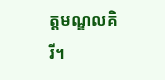ត្តមណ្ឌលគិរី។